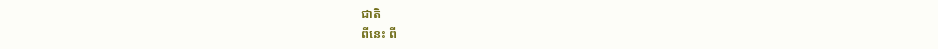ជាតិ
ពីនេះ ពី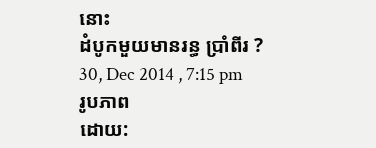នោះ
ដំបូកមួយមានរន្ធ ប្រាំពីរ ?
30, Dec 2014 , 7:15 pm
រូបភាព
ដោយ: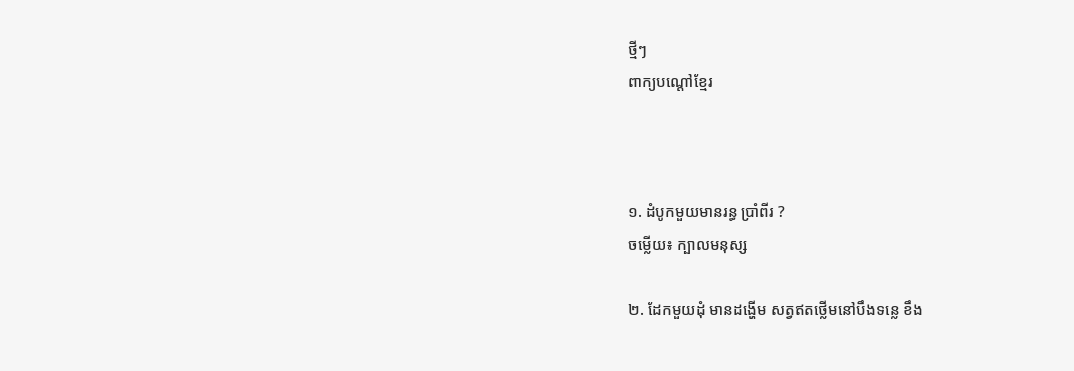ថ្មីៗ
ពាក្យបណ្តៅខ្មែរ



១. ដំបូកមួយមានរន្ធ ប្រាំពីរ ?
ចម្លើយ៖ ក្បាលមនុស្ស

២. ដែកមួយដុំ មានដង្ហើម សត្វឥតថ្លើមនៅបឹងទន្លេ ខឹង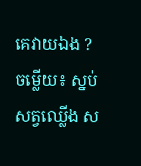គេវាយឯង ?
ចម្លើយ៖ ស្នប់ សត្វឈ្លើង ស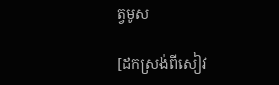ត្វមូស

[ដកស្រង់ពីសៀវ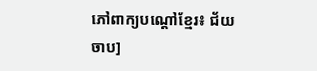ភៅពាក្យបណ្តៅខ្មែរ៖ ជ័យ ចាប]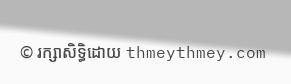© រក្សាសិទ្ធិដោយ thmeythmey.com